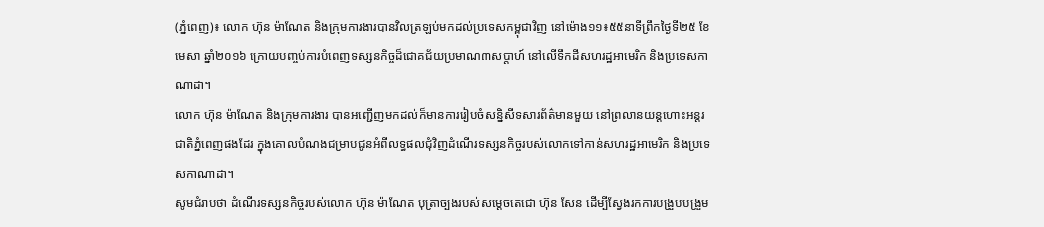(ភ្នំពេញ)៖ លោក ហ៊ុន ម៉ាណែត និងក្រុមការងារបានវិលត្រឡប់មកដល់ប្រទេសកម្ពុជាវិញ នៅម៉ោង១១៖៥៥នាទីព្រឹកថ្ងៃទី២៥ ខែមេសា ឆ្នាំ២០១៦ ក្រោយបញ្ចប់ការបំពេញទស្សនកិច្ចដ៏ជោគជ័យប្រមាណ៣សប្តាហ៍ នៅលើទឹកដីសហរដ្ឋអាមេរិក និងប្រទេសកាណាដា។
លោក ហ៊ុន ម៉ាណែត និងក្រុមការងារ បានអញ្ជើញមកដល់ក៏មានការរៀបចំសន្និសីទសារព័ត៌មានមួយ នៅព្រលានយន្ដហោះអន្ដរជាតិភ្នំពេញផងដែរ ក្នុងគោលបំណងជម្រាបជូនអំពីលទ្ធផលជុំវិញដំណើរទស្សនកិច្ចរបស់លោកទៅកាន់សហរដ្ឋអាមេរិក និងប្រទេសកាណាដា។
សូមជំរាបថា ដំណើរទស្សនកិច្ចរបស់លោក ហ៊ុន ម៉ាណែត បុត្រាច្បងរបស់សម្តេចតេជោ ហ៊ុន សែន ដើម្បីស្វែងរកការបង្រួបបង្រួម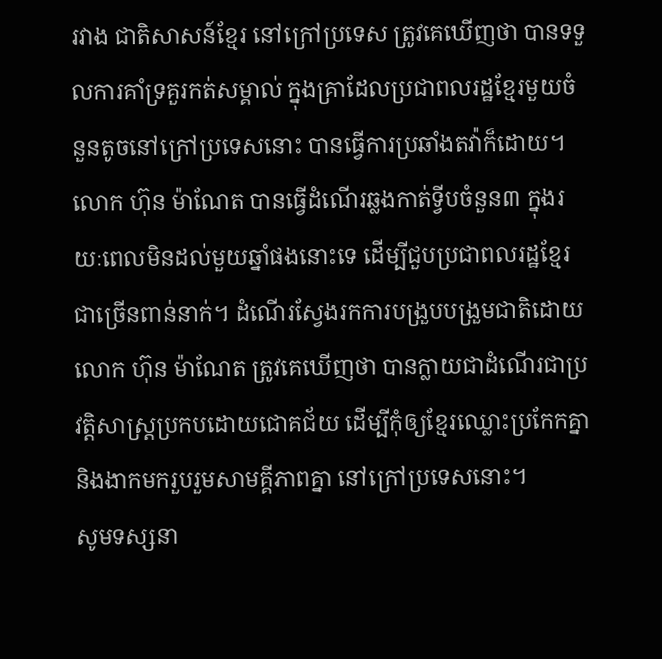រវាង ជាតិសាសន៍ខ្មែរ នៅក្រៅប្រទេស ត្រូវគេឃើញថា បានទទួលការគាំទ្រគួរកត់សម្គាល់ ក្នុងគ្រាដែលប្រជាពលរដ្ឋខ្មែរមួយចំនួនតូចនៅក្រៅប្រទេសនោះ បានធ្វើការប្រឆាំងតវ៉ាក៏ដោយ។ លោក ហ៊ុន ម៉ាណែត បានធ្វើដំណើរឆ្លងកាត់ទ្វីបចំនួន៣ ក្នុងរយៈពេលមិនដល់មួយឆ្នាំផងនោះទេ ដើម្បីជួបប្រជាពលរដ្ឋខ្មែរជាច្រើនពាន់នាក់។ ដំណើរស្វែងរកការបង្រួបបង្រួមជាតិដោយ លោក ហ៊ុន ម៉ាណែត ត្រូវគេឃើញថា បានក្លាយជាដំណើរជាប្រវត្តិសាស្ត្រប្រកបដោយជោគជ័យ ដើម្បីកុំឲ្យខ្មែរឈ្លោះប្រកែកគ្នា និងងាកមករួបរួមសាមគ្គីភាពគ្នា នៅក្រៅប្រទេសនោះ។
សូមទស្សនា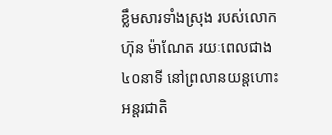ខ្លឹមសារទាំងស្រុង របស់លោក ហ៊ុន ម៉ាណែត រយៈពេលជាង៤០នាទី នៅព្រលានយន្តហោះអន្តរជាតិ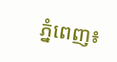ភ្នំពេញ៖